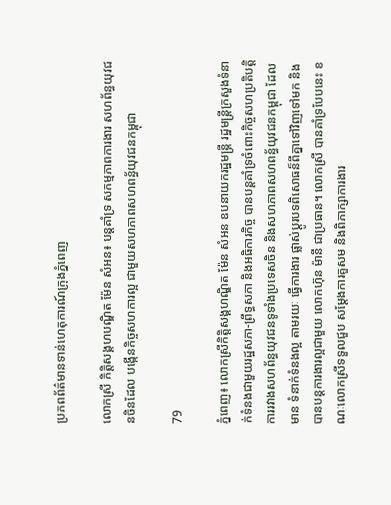ប្រភពព័ត៌មានទាន់ហេតុការណ៍ក្រុងភ្នំពេញ

លោកស្រី កិត្តិសង្គហបណ្ឌិត ម៉ែន សំអន៖ បន្ដគាំទ្រ សកម្មភាពការងារ សហព័ន្ធយុវជនចិនដែល បង្កើនកិច្ចសហការល្អ ជាមួយសហភាពសហពន្ធ័យុវជនកម្ពុជា

79

ភ្នំពេញ៖ លោកស្រីកិត្តិសង្គហណ្ឌិត ម៉ែន សំអន ឧបនាយករដ្ឋមន្ត្រី រដ្ឋមន្ត្រីក្រសួងទំនាក់ទំនងជាមួយរដ្ឋសភា-ព្រឹទ្ធសភា និងអធិការកិច្ច បានបន្ដគាំទ្រចំពោះកិច្ចសហប្រតិបត្តិការរវាងសហព័ន្ធយុវជនទូទាំងប្រទេសចិន និងសហភាពសហពន្ធ័យុវជនកម្ពុជា ដែលមាន ទំនាក់ទំនងល្អ តាមរយៈ ធ្វើការងារ ផ្លាស់ប្ដូរបទពិសោធន៏ពីគ្នាទៅវិញទៅមក និងបានបន្ដការងារល្អជាមួយ លោកហ៊ុន ម៉ានី ជាប្រធាន។ លោកស្រី បានគាំទ្របែបនេះ ខណៈលោកស្រីទទួលជួប សម្ដែងការគួសម និងពិភាក្សាការងារ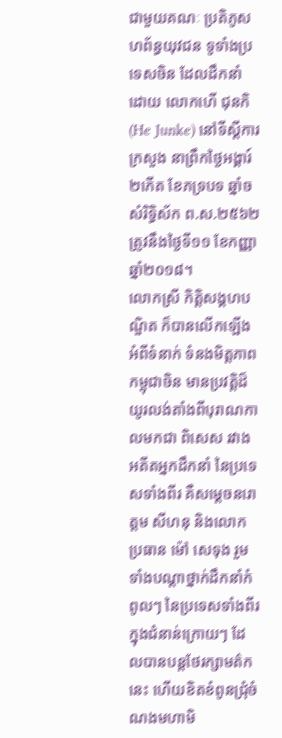ជាមួយគណៈ ប្រតិភូសហព័ន្ធយុវជន ទូទាំងប្រទេសចិន ដែលដឹកនាំដោយ លោកហើ ជុនកិ (He Junke) នៅទីស្តីការក្រសួង នាព្រឹកថ្ងៃអង្គារ៍ ២កើត ខែភទ្របទ ឆ្នាំចសំរិទ្ធិស័ក ព.ស.២៥៦២ ត្រូវនឹងថ្ងៃទី១១ ខែកញ្ញា ឆ្នាំ២០១៨។
លោកស្រី កិត្តិសង្គហបណ្ឌិត ក៏បានលើកឡើងអំពីទំនាក់ ទំនងមិត្តភាព កម្ពុជាចិន មានប្រវត្តិដ៏យូរលង់តាំងពីបុរាណកាលមកជា ពិសេស រវាងអតីតអ្នកដឹកនាំ នៃប្រទេសទាំងពីរ គឺសម្តេចនរោត្តម សីហនុ និងលោកប្រធាន ម៉ៅ សេទុង រួមទាំងបណ្តា‌ថ្នាក់ដឹកនាំកំពូលៗ នៃប្រទេសទាំងពីរ ក្នុងជំនាន់ក្រោយៗ ដែលបានបន្តថែរក្សាមត៌កនេះ ហើយខិតខំពូនជ្រុំចំណងមហាមិ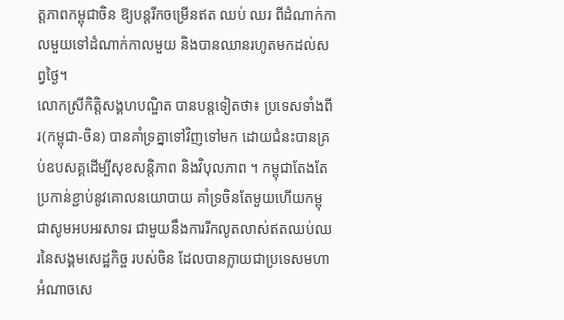ត្តភាពកម្ពុជាចិន ឱ្យបន្តរីកចម្រើនឥត ឈប់ ឈរ ពីដំណាក់កាលមួយទៅដំណាក់កាលមួយ និងបានឈានរហូតមកដល់សព្វថ្ងៃ។
លោកស្រីកិត្តិសង្គហបណ្ឌិត បានបន្តទៀតថា៖ ប្រទេសទាំងពីរ(កម្ពុជា-ចិន) បានគាំទ្រគ្នាទៅវិញទៅមក ដោយជំនះបានគ្រប់ឧបសគ្គដើម្បីសុខសន្តិភាព និងវិបុលភាព ។ កម្ពុជាតែងតែប្រកាន់ខ្ជាប់នូវគោលនយោបាយ គាំទ្រចិនតែមួយហើយកម្ពុជាសូមអបអរសាទរ ជាមួយនឹងការរីកលូតលាស់ឥតឈប់ឈរនៃសង្គមសេដ្ឋកិច្ច របស់ចិន ដែលបានក្លាយជាប្រទេសមហាអំណាចសេ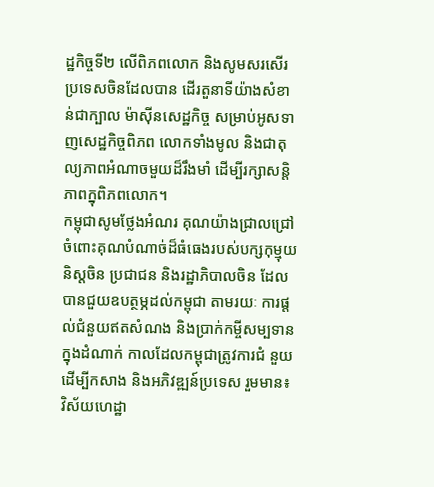ដ្ឋកិច្ចទី២ លើពិភពលោក និងសូមសរសើរប្រទេសចិនដែលបាន ដើរតួនាទីយ៉ាងសំខាន់ជាក្បាល ម៉ាស៊ីនសេដ្ឋកិច្ច សម្រាប់អូសទាញសេដ្ឋកិច្ចពិភព លោកទាំងមូល និងជាតុល្យភាពអំណាចមួយដ៏រឹងមាំ ដើម្បីរក្សាសន្តិភាពក្នុពិភពលោក។
កម្ពុជាសូមថ្លែងអំណរ គុណយ៉ាងជ្រាលជ្រៅ ចំពោះគុណបំណាច់ដ៏ធំធេងរបស់បក្សកុម្មុយនិស្តចិន ប្រជាជន និងរដ្ឋាភិបាលចិន ដែលបានជួយឧបត្ថម្ភដល់កម្ពុជា តាមរយៈ ការផ្តល់ជំនួយឥតសំណង និងប្រាក់កម្ចីសម្បទាន ក្នុងដំណាក់ កាលដែលកម្ពុជាត្រូវការជំ នួយដើម្បីកសាង និងអភិវឌ្ឍន៍ប្រទេស រួមមាន៖ វិស័យហេដ្ឋា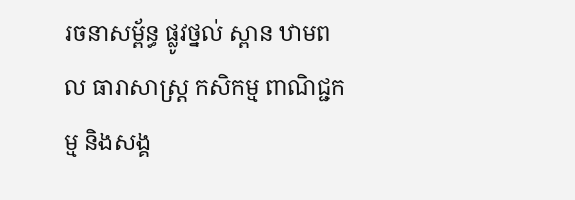រចនាសម្ព័ន្ធ ផ្លូវថ្នល់ ស្ពាន ឋាមពល ធារាសាស្ត្រ កសិកម្ម ពាណិជ្ជកម្ម និងសង្គ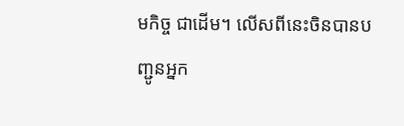មកិច្ច ជាដើម។ លើសពីនេះចិនបានបញ្ជូនអ្នក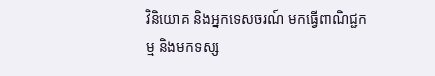វិនិយោគ និងអ្នកទេសចរណ៍ មកធ្វើពាណិជ្ជកម្ម និងមកទស្ស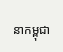នាកម្ពុជា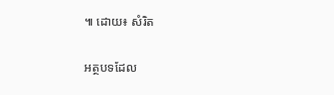៕ ដោយ៖ សំរិត

អត្ថបទដែល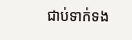ជាប់ទាក់ទង